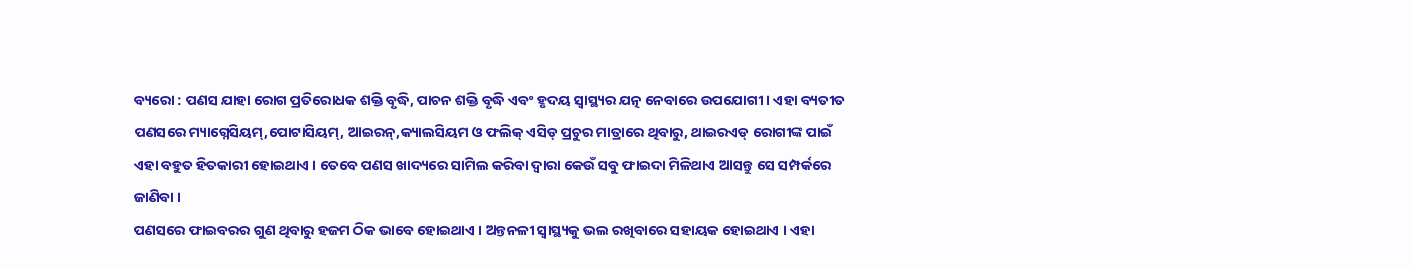ବ୍ୟରୋ : ପଣସ ଯାହା ରୋଗ ପ୍ରତିରୋଧକ ଶକ୍ତି ବୃଦ୍ଧି, ପାଚନ ଶକ୍ତି ବୃଦ୍ଧି ଏବଂ ହୃଦୟ ସ୍ୱାସ୍ଥ୍ୟର ଯତ୍ନ ନେବାରେ ଉପଯୋଗୀ । ଏହା ବ୍ୟତୀତ ପଣସରେ ମ୍ୟାଗ୍ନେସିୟମ୍,ପୋଟାସିୟମ୍, ଆଇରନ୍,କ୍ୟାଲସିୟମ ଓ ଫଲିକ୍ ଏସିଡ୍ ପ୍ରଚୁର ମାତ୍ରାରେ ଥିବାରୁ, ଥାଇରଏଡ୍ ରୋଗୀଙ୍କ ପାଇଁ ଏହା ବହୁତ ହିତକାରୀ ହୋଇଥାଏ । ତେବେ ପଣସ ଖାଦ୍ୟରେ ସାମିଲ କରିବା ଦ୍ୱାରା କେଉଁ ସବୁ ଫାଇଦା ମିଳିଥାଏ ଆସନ୍ତୁ ସେ ସମ୍ପର୍କରେ ଜାଣିବା ।
ପଣସରେ ଫାଇବରର ଗୁଣ ଥିବାରୁ ହଜମ ଠିକ ଭାବେ ହୋଇଥାଏ । ଅନ୍ତନଳୀ ସ୍ୱାସ୍ଥ୍ୟକୁ ଭଲ ରଖିବାରେ ସହାୟକ ହୋଇଥାଏ । ଏହା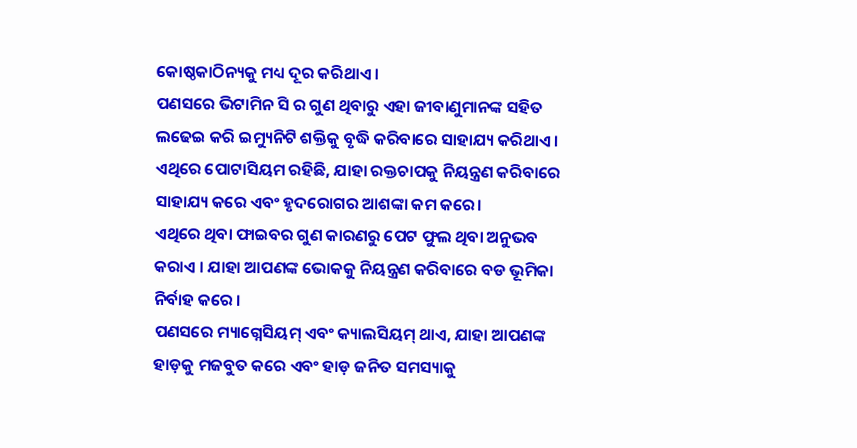କୋଷ୍ଠକାଠିନ୍ୟକୁ ମଧ୍ୟ ଦୂର କରିଥାଏ ।
ପଣସରେ ଭିଟାମିନ ସି ର ଗୁଣ ଥିବାରୁ ଏହା ଜୀବାଣୁମାନଙ୍କ ସହିତ ଲଢେଇ କରି ଇମ୍ୟୁନିଟି ଶକ୍ତିକୁ ବୃଦ୍ଧି କରିବାରେ ସାହାଯ୍ୟ କରିଥାଏ ।
ଏଥିରେ ପୋଟାସିୟମ ରହିଛି, ଯାହା ରକ୍ତଚାପକୁ ନିୟନ୍ତ୍ରଣ କରିବାରେ ସାହାଯ୍ୟ କରେ ଏବଂ ହୃଦରୋଗର ଆଶଙ୍କା କମ କରେ।
ଏଥିରେ ଥିବା ଫାଇବର ଗୁଣ କାରଣରୁ ପେଟ ଫୁଲ ଥିବା ଅନୁଭବ କରାଏ । ଯାହା ଆପଣଙ୍କ ଭୋକକୁ ନିୟନ୍ତ୍ରଣ କରିବାରେ ବଡ ଭୂମିକା ନିର୍ବାହ କରେ ।
ପଣସରେ ମ୍ୟାଗ୍ନେସିୟମ୍ ଏବଂ କ୍ୟାଲସିୟମ୍ ଥାଏ, ଯାହା ଆପଣଙ୍କ ହାଡ଼କୁ ମଜବୁତ କରେ ଏବଂ ହାଡ଼ ଜନିତ ସମସ୍ୟାକୁ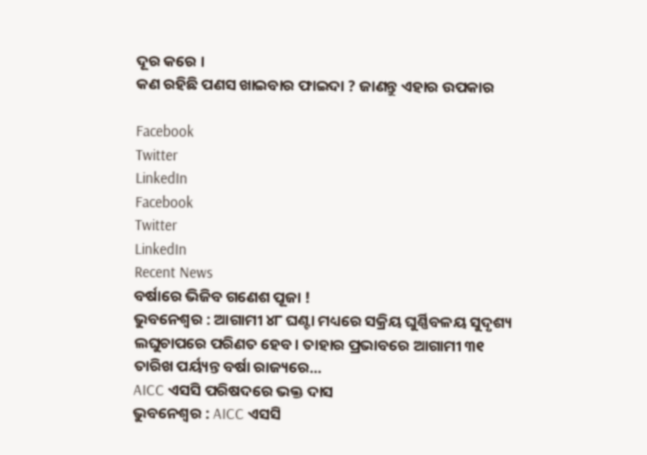ଦୂର କରେ ।
କଣ ରହିଛି ପଣସ ଖାଇବାର ଫାଇଦା ? ଜାଣନ୍ତୁ ଏହାର ଉପକାର

Facebook
Twitter
LinkedIn
Facebook
Twitter
LinkedIn
Recent News
ବର୍ଷାରେ ଭିଜିବ ଗଣେଶ ପୂଜା !
ଭୁବନେଶ୍ୱର : ଆଗାମୀ ୪୮ ଘଣ୍ଟା ମଧ୍ୟରେ ସକ୍ରିୟ ଘୁର୍ଣ୍ଣିବଳୟ ସୁଦୃଶ୍ୟ ଲଘୁଚାପରେ ପରିଣତ ହେବ। ତାହାର ପ୍ରଭାବରେ ଆଗାମୀ ୩୧ ତାରିଖ ପର୍ୟ୍ୟନ୍ତ ବର୍ଷା ରାଜ୍ୟରେ...
AICC ଏସସି ପରିଷଦରେ ଭକ୍ତ ଦାସ
ଭୁବନେଶ୍ୱର : AICC ଏସସି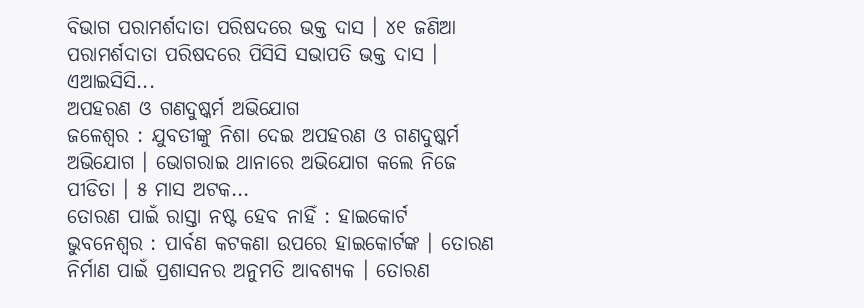ବିଭାଗ ପରାମର୍ଶଦାତା ପରିଷଦରେ ଭକ୍ତ ଦାସ । ୪୧ ଜଣିଆ ପରାମର୍ଶଦାତା ପରିଷଦରେ ପିସିସି ସଭାପତି ଭକ୍ତ ଦାସ । ଏଆଇସିସି...
ଅପହରଣ ଓ ଗଣଦୁଷ୍କର୍ମ ଅଭିଯୋଗ
ଜଳେଶ୍ୱର : ଯୁବତୀଙ୍କୁ ନିଶା ଦେଇ ଅପହରଣ ଓ ଗଣଦୁଷ୍କର୍ମ ଅଭିଯୋଗ । ଭୋଗରାଇ ଥାନାରେ ଅଭିଯୋଗ କଲେ ନିଜେ ପୀଡିତା । ୫ ମାସ ଅଟକ...
ତୋରଣ ପାଇଁ ରାସ୍ତା ନଷ୍ଟ ହେବ ନାହିଁ : ହାଇକୋର୍ଟ
ଭୁବନେଶ୍ୱର : ପାର୍ବଣ କଟକଣା ଉପରେ ହାଇକୋର୍ଟଙ୍କ । ତୋରଣ ନିର୍ମାଣ ପାଇଁ ପ୍ରଶାସନର ଅନୁମତି ଆବଶ୍ୟକ । ତୋରଣ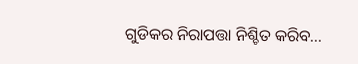ଗୁଡିକର ନିରାପତ୍ତା ନିଶ୍ଚିତ କରିବ...